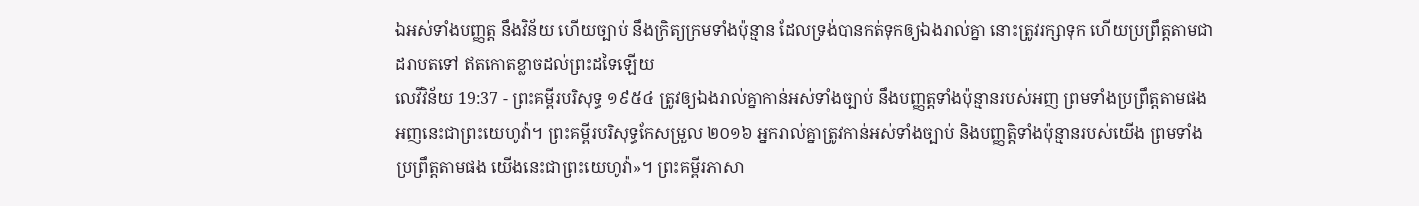ឯអស់ទាំងបញ្ញត្ត នឹងវិន័យ ហើយច្បាប់ នឹងក្រិត្យក្រមទាំងប៉ុន្មាន ដែលទ្រង់បានកត់ទុកឲ្យឯងរាល់គ្នា នោះត្រូវរក្សាទុក ហើយប្រព្រឹត្តតាមជាដរាបតទៅ ឥតកោតខ្លាចដល់ព្រះដទៃឡើយ
លេវីវិន័យ 19:37 - ព្រះគម្ពីរបរិសុទ្ធ ១៩៥៤ ត្រូវឲ្យឯងរាល់គ្នាកាន់អស់ទាំងច្បាប់ នឹងបញ្ញត្តទាំងប៉ុន្មានរបស់អញ ព្រមទាំងប្រព្រឹត្តតាមផង អញនេះជាព្រះយេហូវ៉ា។ ព្រះគម្ពីរបរិសុទ្ធកែសម្រួល ២០១៦ អ្នករាល់គ្នាត្រូវកាន់អស់ទាំងច្បាប់ និងបញ្ញត្តិទាំងប៉ុន្មានរបស់យើង ព្រមទាំងប្រព្រឹត្តតាមផង យើងនេះជាព្រះយេហូវ៉ា»។ ព្រះគម្ពីរភាសា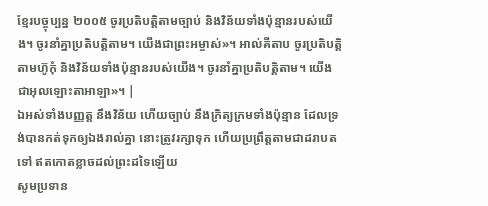ខ្មែរបច្ចុប្បន្ន ២០០៥ ចូរប្រតិបត្តិតាមច្បាប់ និងវិន័យទាំងប៉ុន្មានរបស់យើង។ ចូរនាំគ្នាប្រតិបត្តិតាម។ យើងជាព្រះអម្ចាស់»។ អាល់គីតាប ចូរប្រតិបត្តិតាមហ៊ូកុំ និងវិន័យទាំងប៉ុន្មានរបស់យើង។ ចូរនាំគ្នាប្រតិបត្តិតាម។ យើងជាអុលឡោះតាអាឡា»។ |
ឯអស់ទាំងបញ្ញត្ត នឹងវិន័យ ហើយច្បាប់ នឹងក្រិត្យក្រមទាំងប៉ុន្មាន ដែលទ្រង់បានកត់ទុកឲ្យឯងរាល់គ្នា នោះត្រូវរក្សាទុក ហើយប្រព្រឹត្តតាមជាដរាបតទៅ ឥតកោតខ្លាចដល់ព្រះដទៃឡើយ
សូមប្រទាន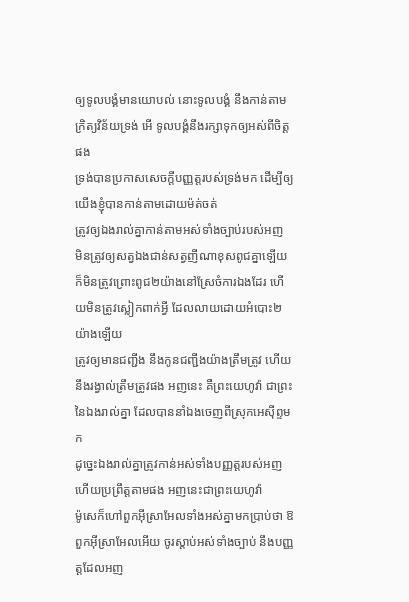ឲ្យទូលបង្គំមានយោបល់ នោះទូលបង្គំ នឹងកាន់តាមក្រិត្យវិន័យទ្រង់ អើ ទូលបង្គំនឹងរក្សាទុកឲ្យអស់ពីចិត្តផង
ទ្រង់បានប្រកាសសេចក្ដីបញ្ញត្តរបស់ទ្រង់មក ដើម្បីឲ្យយើងខ្ញុំបានកាន់តាមដោយម៉ត់ចត់
ត្រូវឲ្យឯងរាល់គ្នាកាន់តាមអស់ទាំងច្បាប់របស់អញ មិនត្រូវឲ្យសត្វឯងជាន់សត្វញីណាខុសពូជគ្នាឡើយ ក៏មិនត្រូវព្រោះពូជ២យ៉ាងនៅស្រែចំការឯងដែរ ហើយមិនត្រូវស្លៀកពាក់អ្វី ដែលលាយដោយអំបោះ២យ៉ាងឡើយ
ត្រូវឲ្យមានជញ្ជីង នឹងកូនជញ្ជីងយ៉ាងត្រឹមត្រូវ ហើយនឹងរង្វាល់ត្រឹមត្រូវផង អញនេះ គឺព្រះយេហូវ៉ា ជាព្រះនៃឯងរាល់គ្នា ដែលបាននាំឯងចេញពីស្រុកអេស៊ីព្ទមក
ដូច្នេះឯងរាល់គ្នាត្រូវកាន់អស់ទាំងបញ្ញត្តរបស់អញ ហើយប្រព្រឹត្តតាមផង អញនេះជាព្រះយេហូវ៉ា
ម៉ូសេក៏ហៅពួកអ៊ីស្រាអែលទាំងអស់គ្នាមកប្រាប់ថា ឱពួកអ៊ីស្រាអែលអើយ ចូរស្តាប់អស់ទាំងច្បាប់ នឹងបញ្ញត្តដែលអញ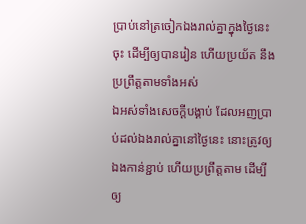ប្រាប់នៅត្រចៀកឯងរាល់គ្នាក្នុងថ្ងៃនេះចុះ ដើម្បីឲ្យបានរៀន ហើយប្រយ័ត នឹងប្រព្រឹត្តតាមទាំងអស់
ឯអស់ទាំងសេចក្ដីបង្គាប់ ដែលអញប្រាប់ដល់ឯងរាល់គ្នានៅថ្ងៃនេះ នោះត្រូវឲ្យឯងកាន់ខ្ជាប់ ហើយប្រព្រឹត្តតាម ដើម្បីឲ្យ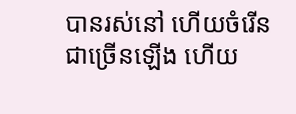បានរស់នៅ ហើយចំរើនជាច្រើនឡើង ហើយ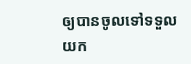ឲ្យបានចូលទៅទទួលយក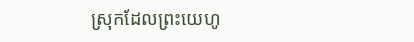ស្រុកដែលព្រះយេហូ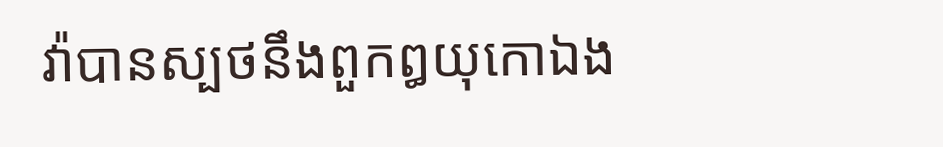វ៉ាបានស្បថនឹងពួកឰយុកោឯង